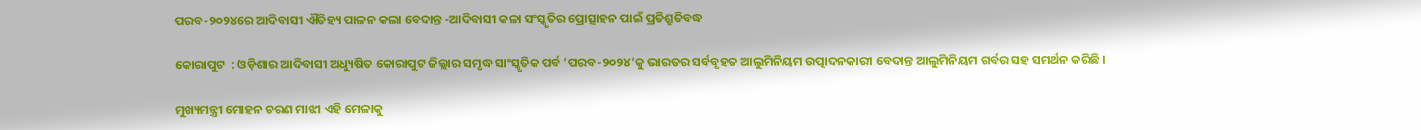ପରବ-୨୦୨୪ରେ ଆଦିବାସୀ ଐତିହ୍ୟ ପାଳନ କଲା ବେଦାନ୍ତ -ଆଦିବାସୀ କଳା ସଂସ୍କୃତିର ପ୍ରୋତ୍ସାହନ ପାଇଁ ପ୍ରତିଶ୍ରୁତିବଦ୍ଧ

କୋରାପୁଟ  : ଓଡ଼ିଶାର ଆଦିବାସୀ ଅଧ୍ୟୁଷିତ କୋରାପୁଟ ଜିଲ୍ଲାର ସମୃଦ୍ଧ ସାଂସ୍କୃତିକ ପର୍ବ ‘ପରବ-୨୦୨୪’କୁ ଭାରତର ସର୍ବବୃହତ ଆଲୁମିନିୟମ ଉତ୍ପାଦନକାରୀ ବେଦାନ୍ତ ଆଲୁମିନିୟମ ଗର୍ବର ସହ ସମର୍ଥନ କରିଛି ।

ମୁଖ୍ୟମନ୍ତ୍ରୀ ମୋହନ ଚରଣ ମାଝୀ ଏହି ମେଳାକୁ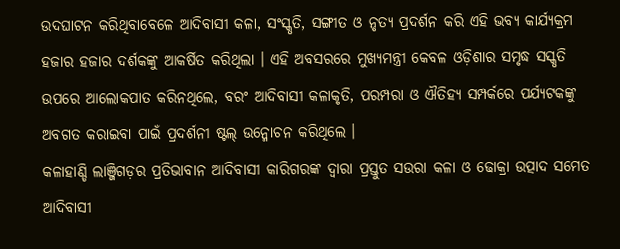ଉଦଘାଟନ କରିଥିବାବେଳେ ଆଦିବାସୀ କଳା, ସଂସ୍କୃତି, ସଙ୍ଗୀତ ଓ ନୃତ୍ୟ ପ୍ରଦର୍ଶନ କରି ଏହି ଭବ୍ୟ କାର୍ଯ୍ୟକ୍ରମ ହଜାର ହଜାର ଦର୍ଶକଙ୍କୁ ଆକର୍ଷିତ କରିଥିଲା । ଏହି ଅବସରରେ ମୁଖ୍ୟମନ୍ତ୍ରୀ କେବଳ ଓଡ଼ିଶାର ସମୃଦ୍ଧ ସସ୍କୃତି ଉପରେ ଆଲୋକପାତ କରିନଥିଲେ, ବରଂ ଆଦିବାସୀ କଳାକୃତି, ପରମ୍ପରା ଓ ଐତିହ୍ୟ ସମ୍ପର୍କରେ ପର୍ଯ୍ୟଟକଙ୍କୁ ଅବଗତ କରାଇବା ପାଇଁ ପ୍ରଦର୍ଶନୀ ଷ୍ଟଲ୍ ଉନ୍ମୋଚନ କରିଥିଲେ ।
କଳାହାଣ୍ଡି ଲାଞ୍ଜିଗଡ଼ର ପ୍ରତିଭାବାନ ଆଦିବାସୀ କାରିଗରଙ୍କ ଦ୍ୱାରା ପ୍ରସ୍ତୁତ ସଉରା କଳା ଓ ଢୋକ୍ରା ଉତ୍ପାଦ ସମେତ ଆଦିବାସୀ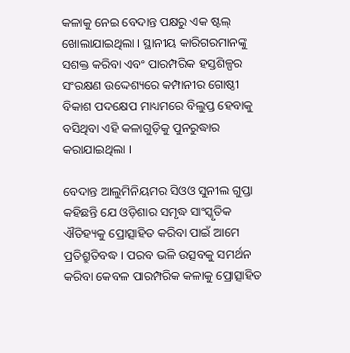କଳାକୁ ନେଇ ବେଦାନ୍ତ ପକ୍ଷରୁ ଏକ ଷ୍ଟଲ୍ ଖୋଲାଯାଇଥିଲା । ସ୍ଥାନୀୟ କାରିଗରମାନଙ୍କୁ ସଶକ୍ତ କରିବା ଏବଂ ପାରମ୍ପରିକ ହସ୍ତଶିଳ୍ପର ସଂରକ୍ଷଣ ଉଦ୍ଦେଶ୍ୟରେ କମ୍ପାନୀର ଗୋଷ୍ଠୀ ବିକାଶ ପଦକ୍ଷେପ ମାଧ୍ୟମରେ ବିଲୁପ୍ତ ହେବାକୁ ବସିଥିବା ଏହି କଳାଗୁଡ଼ିକୁ ପୁନରୁଦ୍ଧାର କରାଯାଇଥିଲା ।

ବେଦାନ୍ତ ଆଲୁମିନିୟମର ସିଓଓ ସୁନୀଲ ଗୁପ୍ତା କହିଛନ୍ତି ଯେ ଓଡ଼ିଶାର ସମୃଦ୍ଧ ସାଂସ୍କୃତିକ ଐତିହ୍ୟକୁ ପ୍ରୋତ୍ସାହିତ କରିବା ପାଇଁ ଆମେ ପ୍ରତିଶ୍ରୁତିବଦ୍ଧ । ପରବ ଭଳି ଉତ୍ସବକୁ ସମର୍ଥନ କରିବା କେବଳ ପାରମ୍ପରିକ କଳାକୁ ପ୍ରୋତ୍ସାହିତ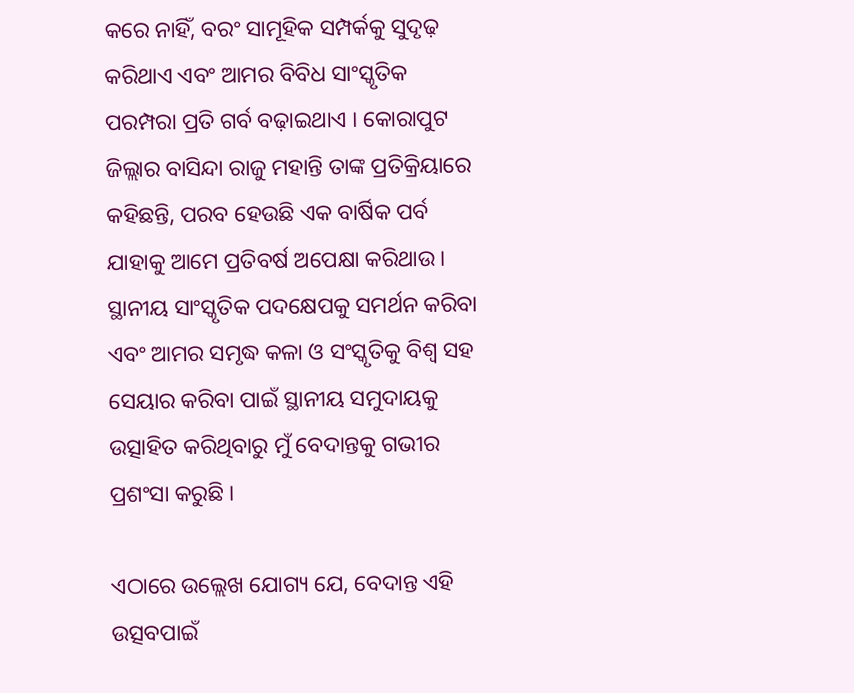କରେ ନାହିଁ, ବରଂ ସାମୂହିକ ସମ୍ପର୍କକୁ ସୁଦୃଢ଼ କରିଥାଏ ଏବଂ ଆମର ବିବିଧ ସାଂସ୍କୃତିକ ପରମ୍ପରା ପ୍ରତି ଗର୍ବ ବଢ଼ାଇଥାଏ । କୋରାପୁଟ ଜିଲ୍ଲାର ବାସିନ୍ଦା ରାଜୁ ମହାନ୍ତି ତାଙ୍କ ପ୍ରତିକ୍ରିୟାରେ କହିଛନ୍ତି, ପରବ ହେଉଛି ଏକ ବାର୍ଷିକ ପର୍ବ ଯାହାକୁ ଆମେ ପ୍ରତିବର୍ଷ ଅପେକ୍ଷା କରିଥାଉ । ସ୍ଥାନୀୟ ସାଂସ୍କୃତିକ ପଦକ୍ଷେପକୁ ସମର୍ଥନ କରିବା ଏବଂ ଆମର ସମୃଦ୍ଧ କଳା ଓ ସଂସ୍କୃତିକୁ ବିଶ୍ୱ ସହ ସେୟାର କରିବା ପାଇଁ ସ୍ଥାନୀୟ ସମୁଦାୟକୁ ଉତ୍ସାହିତ କରିଥିବାରୁ ମୁଁ ବେଦାନ୍ତକୁ ଗଭୀର ପ୍ରଶଂସା କରୁଛି ।

ଏଠାରେ ଉଲ୍ଲେଖ ଯୋଗ୍ୟ ଯେ, ବେଦାନ୍ତ ଏହି ଉତ୍ସବପାଇଁ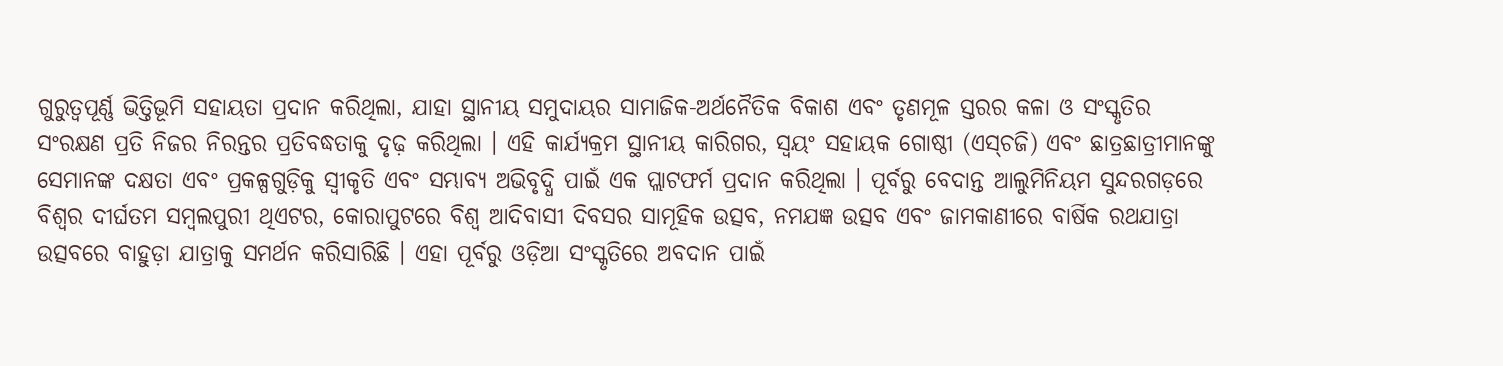ଗୁରୁତ୍ୱପୂର୍ଣ୍ଣ ଭିତ୍ତିଭୂମି ସହାୟତା ପ୍ରଦାନ କରିଥିଲା, ଯାହା ସ୍ଥାନୀୟ ସମୁଦାୟର ସାମାଜିକ-ଅର୍ଥନୈତିକ ବିକାଶ ଏବଂ ତୃଣମୂଳ ସ୍ତରର କଳା ଓ ସଂସ୍କୃତିର ସଂରକ୍ଷଣ ପ୍ରତି ନିଜର ନିରନ୍ତର ପ୍ରତିବଦ୍ଧତାକୁ ଦୃଢ଼ କରିଥିଲା । ଏହି କାର୍ଯ୍ୟକ୍ରମ ସ୍ଥାନୀୟ କାରିଗର, ସ୍ୱୟଂ ସହାୟକ ଗୋଷ୍ଠୀ (ଏସ୍‌ଚଜି) ଏବଂ ଛାତ୍ରଛାତ୍ରୀମାନଙ୍କୁ ସେମାନଙ୍କ ଦକ୍ଷତା ଏବଂ ପ୍ରକଳ୍ପଗୁଡ଼ିକୁ ସ୍ୱୀକୃତି ଏବଂ ସମ୍ଭାବ୍ୟ ଅଭିବୃଦ୍ଧି ପାଇଁ ଏକ ପ୍ଲାଟଫର୍ମ ପ୍ରଦାନ କରିଥିଲା । ପୂର୍ବରୁ ବେଦାନ୍ତ ଆଲୁମିନିୟମ ସୁନ୍ଦରଗଡ଼ରେ ବିଶ୍ୱର ଦୀର୍ଘତମ ସମ୍ବଲପୁରୀ ଥିଏଟର, କୋରାପୁଟରେ ବିଶ୍ୱ ଆଦିବାସୀ ଦିବସର ସାମୂହିକ ଉତ୍ସବ, ନମଯଜ୍ଞ ଉତ୍ସବ ଏବଂ ଜାମକାଣୀରେ ବାର୍ଷିକ ରଥଯାତ୍ରା ଉତ୍ସବରେ ବାହୁଡ଼ା ଯାତ୍ରାକୁ ସମର୍ଥନ କରିସାରିଛି । ଏହା ପୂର୍ବରୁ ଓଡ଼ିଆ ସଂସ୍କୃତିରେ ଅବଦାନ ପାଇଁ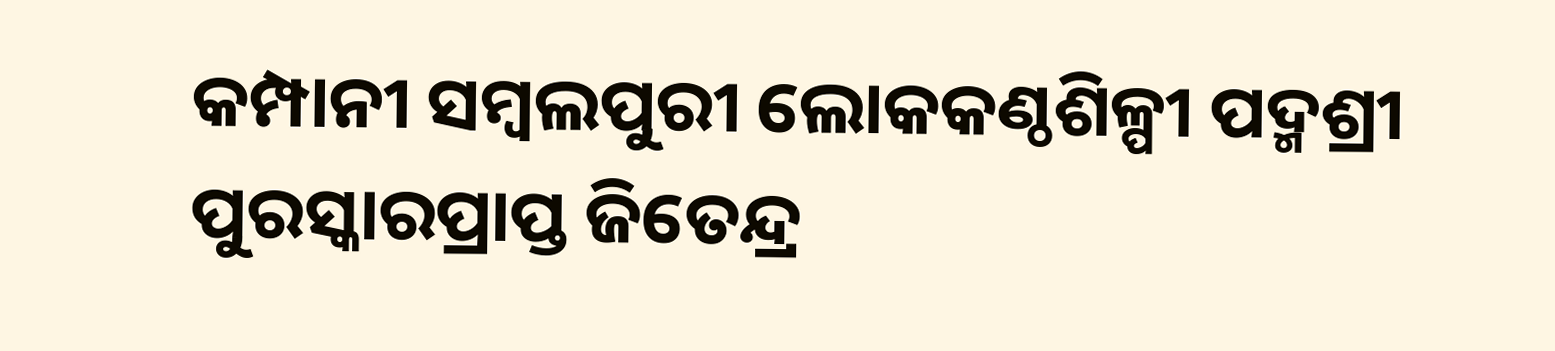କମ୍ପାନୀ ସମ୍ବଲପୁରୀ ଲୋକକଣ୍ଠଶିଳ୍ପୀ ପଦ୍ମଶ୍ରୀ ପୁରସ୍କାରପ୍ରାପ୍ତ ଜିତେନ୍ଦ୍ର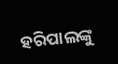ହରିପାଲଙ୍କୁ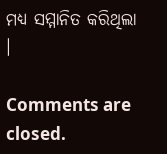ମଧ୍ୟ ସମ୍ମାନିତ କରିଥିଲା ।

Comments are closed.